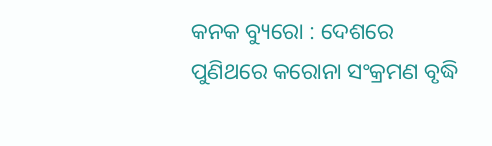କନକ ବ୍ୟୁରୋ : ଦେଶରେ ପୁଣିଥରେ କରୋନା ସଂକ୍ରମଣ ବୃଦ୍ଧି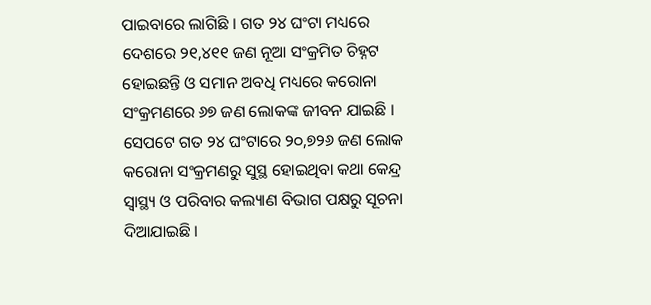ପାଇବାରେ ଲାଗିଛି । ଗତ ୨୪ ଘଂଟା ମଧ୍ୟରେ ଦେଶରେ ୨୧,୪୧୧ ଜଣ ନୂଆ ସଂକ୍ରମିତ ଚିହ୍ନଟ ହୋଇଛନ୍ତି ଓ ସମାନ ଅବଧି ମଧ୍ୟରେ କରୋନା ସଂକ୍ରମଣରେ ୬୭ ଜଣ ଲୋକଙ୍କ ଜୀବନ ଯାଇଛି । ସେପଟେ ଗତ ୨୪ ଘଂଟାରେ ୨୦,୭୨୬ ଜଣ ଲୋକ କରୋନା ସଂକ୍ରମଣରୁ ସୁସ୍ଥ ହୋଇଥିବା କଥା କେନ୍ଦ୍ର ସ୍ୱାସ୍ଥ୍ୟ ଓ ପରିବାର କଲ୍ୟାଣ ବିଭାଗ ପକ୍ଷରୁ ସୂଚନା ଦିଆଯାଇଛି ।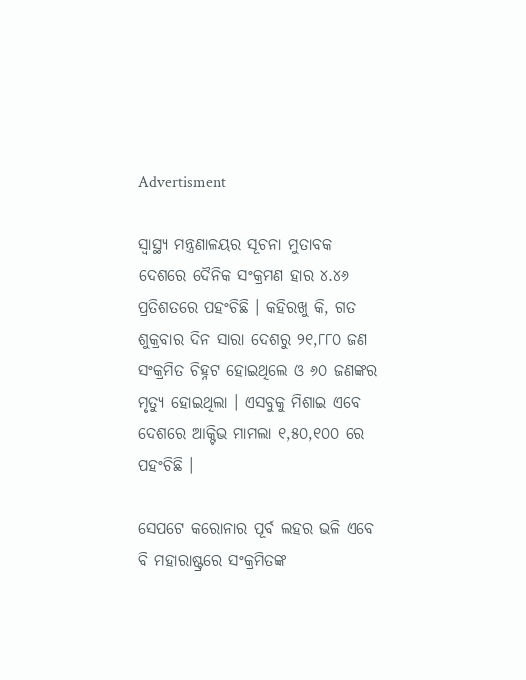Advertisment

ସ୍ୱାସ୍ଥ୍ୟ ମନ୍ତ୍ରଣାଳୟର ସୂଚନା ମୁତାବକ ଦେଶରେ ଦୈନିକ ସଂକ୍ରମଣ ହାର ୪.୪୬ ପ୍ରତିଶତରେ ପହଂଚିଛି । କହିରଖୁ କି, ଗତ ଶୁକ୍ରବାର ଦିନ ସାରା ଦେଶରୁ ୨୧,୮୮୦ ଜଣ ସଂକ୍ରମିତ ଚିହ୍ନଟ ହୋଇଥିଲେ ଓ ୬୦ ଜଣଙ୍କର ମୃତ୍ୟୁ ହୋଇଥିଲା । ଏସବୁକୁ ମିଶାଇ ଏବେ ଦେଶରେ ଆକ୍ଟିଭ ମାମଲା ୧,୫୦,୧୦୦ ରେ ପହଂଚିଛି ।

ସେପଟେ କରୋନାର ପୂର୍ବ ଲହର ଭଳି ଏବେ ବି ମହାରାଷ୍ଟ୍ରରେ ସଂକ୍ରମିତଙ୍କ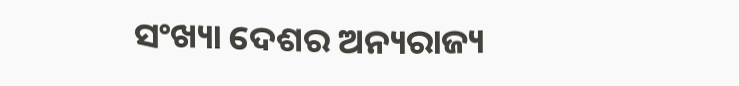ସଂଖ୍ୟା ଦେଶର ଅନ୍ୟରାଜ୍ୟ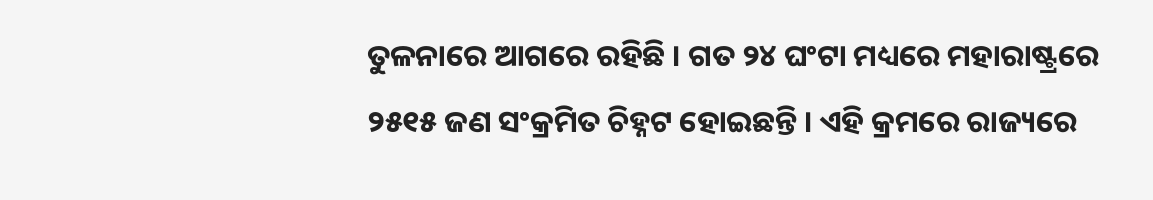ତୁଳନାରେ ଆଗରେ ରହିଛି । ଗତ ୨୪ ଘଂଟା ମଧ୍ୟରେ ମହାରାଷ୍ଟ୍ରରେ ୨୫୧୫ ଜଣ ସଂକ୍ରମିତ ଚିହ୍ନଟ ହୋଇଛନ୍ତି । ଏହି କ୍ରମରେ ରାଜ୍ୟରେ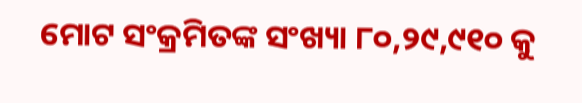ମୋଟ ସଂକ୍ରମିତଙ୍କ ସଂଖ୍ୟା ୮୦,୨୯,୯୧୦ କୁ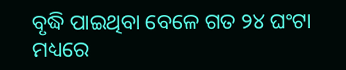ବୃଦ୍ଧି ପାଇଥିବା ବେଳେ ଗତ ୨୪ ଘଂଟା ମଧ୍ୟରେ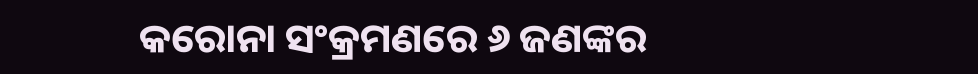କରୋନା ସଂକ୍ରମଣରେ ୬ ଜଣଙ୍କର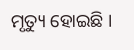ମୃତ୍ୟୁ ହୋଇଛି ।